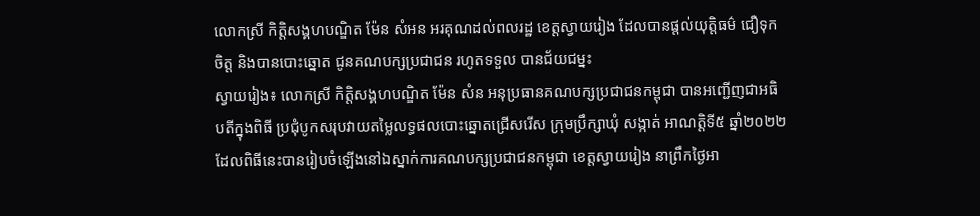លោកស្រី កិត្តិសង្គហបណ្ឌិត ម៉ែន សំអន អរគុណដល់ពលរដ្ឋ ខេត្តស្វាយរៀង ដែលបានផ្តល់យុត្តិធម៌ ជឿទុកចិត្ត និងបានបោះឆ្នោត ជូនគណបក្សប្រជាជន រហូតទទួល បានជ័យជម្នះ
ស្វាយរៀង៖ លោកស្រី កិត្តិសង្គហបណ្ឌិត ម៉ែន សំន អនុប្រធានគណបក្សប្រជាជនកម្ពុជា បានអញ្ជើញជាអធិបតីក្នុងពិធី ប្រជុំបូកសរុបវាយតម្លៃលទ្ធផលបោះឆ្នោតជ្រើសរើស ក្រុមប្រឹក្សាឃុំ សង្កាត់ អាណត្តិទី៥ ឆ្នាំ២០២២ ដែលពិធីនេះបានរៀបចំឡើងនៅឯស្នាក់ការគណបក្សប្រជាជនកម្ពុជា ខេត្តស្វាយរៀង នាព្រឹកថ្ងៃអា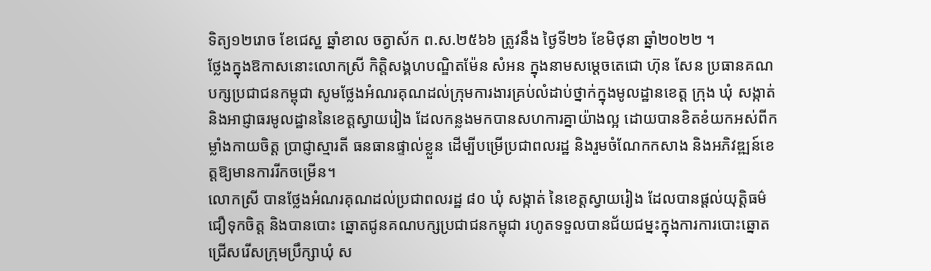ទិត្យ១២រោច ខែជេស្ឋ ឆ្នាំខាល ចត្វាស័ក ព.ស.២៥៦៦ ត្រូវនឹង ថ្ងៃទី២៦ ខែមិថុនា ឆ្នាំ២០២២ ។
ថ្លែងក្នុងឱកាសនោះលោកស្រី កិត្តិសង្គហបណ្ឌិតម៉ែន សំអន ក្នុងនាមសម្តេចតេជោ ហ៊ុន សែន ប្រធានគណបក្សប្រជាជនកម្ពុជា សូមថ្លែងអំណរគុណដល់ក្រុមការងារគ្រប់លំដាប់ថ្នាក់ក្នុងមូលដ្ឋានខេត្ត ក្រុង ឃុំ សង្កាត់ និងអាជ្ញាធរមូលដ្ឋាននៃខេត្តស្វាយរៀង ដែលកន្លងមកបានសហការគ្នាយ៉ាងល្អ ដោយបានខិតខំយកអស់ពីកម្លាំងកាយចិត្ត ប្រាជ្ញាស្មារតី ធនធានផ្ទាល់ខ្លួន ដើម្បីបម្រើប្រជាពលរដ្ឋ និងរួមចំណែកកសាង និងអភិវឌ្ឍន៍ខេត្តឱ្យមានការរីកចម្រើន។
លោកស្រី បានថ្លែងអំណរគុណដល់ប្រជាពលរដ្ឋ ៨០ ឃុំ សង្កាត់ នៃខេត្តស្វាយរៀង ដែលបានផ្តល់យុត្តិធម៌ ជឿទុកចិត្ត និងបានបោះ ឆ្នោតជូនគណបក្សប្រជាជនកម្ពុជា រហូតទទួលបានជ័យជម្នះក្នុងការការបោះឆ្នោតជ្រើសរើសក្រុមប្រឹក្សាឃុំ ស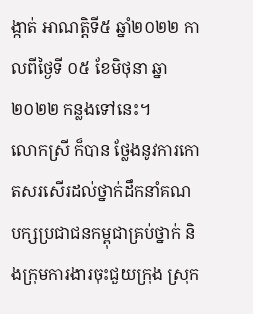ង្កាត់ អាណត្តិទី៥ ឆ្នាំ២០២២ កាលពីថ្ងៃទី ០៥ ខែមិថុនា ឆ្នា២០២២ កន្លងទៅនេះ។
លោកស្រី ក៏បាន ថ្លែងនូវការកោតសរសើរដល់ថ្នាក់ដឹកនាំគណបក្សប្រជាជនកម្ពុជាគ្រប់ថ្នាក់ និងក្រុមការងារចុះជួយក្រុង ស្រុក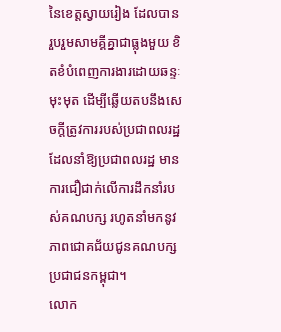នៃខេត្តស្វាយរៀង ដែលបានរួបរួមសាមគ្គីគ្នាជាធ្លុងមួយ ខិតខំបំពេញការងារដោយឆន្ទៈមុះមុត ដើម្បីឆ្លើយតបនឹងសេចក្តីត្រូវការរបស់ប្រជាពលរដ្ឋ ដែលនាំឱ្យប្រជាពលរដ្ឋ មានការជឿជាក់លើការដឹកនាំរបស់គណបក្ស រហូតនាំមកនូវភាពជោគជ័យជូនគណបក្សប្រជាជនកម្ពុជា។
លោក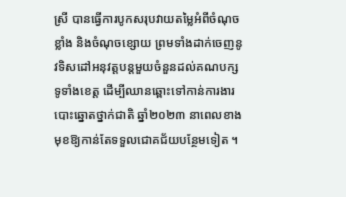ស្រី បានធ្វើការបូកសរុបវាយតម្លៃអំពីចំណុចខ្លាំង និងចំណុចខ្សោយ ព្រមទាំងដាក់ចេញនូវទិសដៅអនុវត្តបន្តមួយចំនួនដល់គណបក្សទូទាំងខេត្ត ដើម្បីឈានឆ្ពោះទៅកាន់ការងារបោះឆ្នោតថ្នាក់ជាតិ ឆ្នាំ២០២៣ នាពេលខាងមុខឱ្យកាន់តែទទួលជោគជ័យបន្ថែមទៀត ។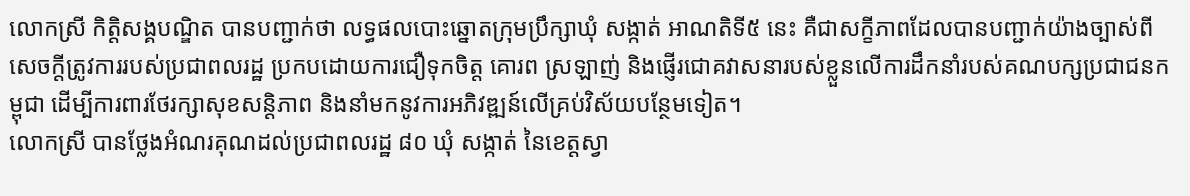លោកស្រី កិត្តិសង្គបណ្ឌិត បានបញ្ជាក់ថា លទ្ធផលបោះឆ្នោតក្រុមប្រឹក្សាឃុំ សង្កាត់ អាណតិទី៥ នេះ គឺជាសក្ខីភាពដែលបានបញ្ជាក់យ៉ាងច្បាស់ពីសេចក្តីត្រូវការរបស់ប្រជាពលរដ្ឋ ប្រកបដោយការជឿទុកចិត្ត គោរព ស្រឡាញ់ និងផ្ញើរជោគវាសនារបស់ខ្លួនលើការដឹកនាំរបស់គណបក្សប្រជាជនកម្ពុជា ដើម្បីការពារថែរក្សាសុខសន្តិភាព និងនាំមកនូវការអភិវឌ្ឍន៍លើគ្រប់វិស័យបន្ថែមទៀត។
លោកស្រី បានថ្លែងអំណរគុណដល់ប្រជាពលរដ្ឋ ៨០ ឃុំ សង្កាត់ នៃខេត្តស្វា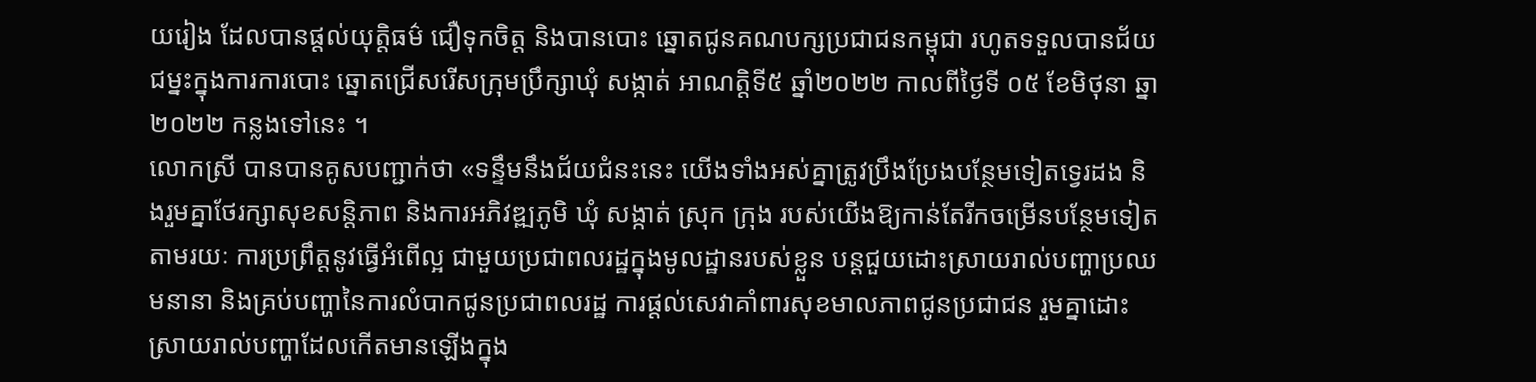យរៀង ដែលបានផ្តល់យុត្តិធម៌ ជឿទុកចិត្ត និងបានបោះ ឆ្នោតជូនគណបក្សប្រជាជនកម្ពុជា រហូតទទួលបានជ័យជម្នះក្នុងការការបោះ ឆ្នោតជ្រើសរើសក្រុមប្រឹក្សាឃុំ សង្កាត់ អាណត្តិទី៥ ឆ្នាំ២០២២ កាលពីថ្ងៃទី ០៥ ខែមិថុនា ឆ្នា២០២២ កន្លងទៅនេះ ។
លោកស្រី បានបានគូសបញ្ជាក់ថា «ទន្ទឹមនឹងជ័យជំនះនេះ យើងទាំងអស់គ្នាត្រូវប្រឹងប្រែងបន្ថែមទៀតទ្វេរដង និងរួមគ្នាថែរក្សាសុខសន្តិភាព និងការអភិវឌ្ឍភូមិ ឃុំ សង្កាត់ ស្រុក ក្រុង របស់យើងឱ្យកាន់តែរីកចម្រើនបន្ថែមទៀត តាមរយៈ ការប្រព្រឹត្តនូវធ្វើអំពើល្អ ជាមួយប្រជាពលរដ្ឋក្នុងមូលដ្ឋានរបស់ខ្លួន បន្តជួយដោះស្រាយរាល់បញ្ហាប្រឈមនានា និងគ្រប់បញ្ហានៃការលំបាកជូនប្រជាពលរដ្ឋ ការផ្ដល់សេវាគាំពារសុខមាលភាពជូនប្រជាជន រួមគ្នាដោះស្រាយរាល់បញ្ហាដែលកើតមានឡើងក្នុង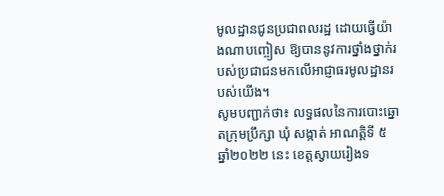មូលដ្ឋានជូនប្រជាពលរដ្ឋ ដោយធ្វើយ៉ាងណាបញ្ចៀស ឱ្យបាននូវការថ្នាំងថ្នាក់របស់ប្រជាជនមកលើអាជ្ញាធរមូលដ្ឋានរបស់យើង។
សូមបញ្ជាក់ថា៖ លទ្ធផលនៃការបោះឆ្នោតក្រុមប្រឹក្សា ឃុំ សង្កាត់ អាណត្តិទី ៥ ឆ្នាំ២០២២ នេះ ខេត្តស្វាយរៀងទ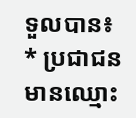ទួលបាន៖
* ប្រជាជនមានឈ្មោះ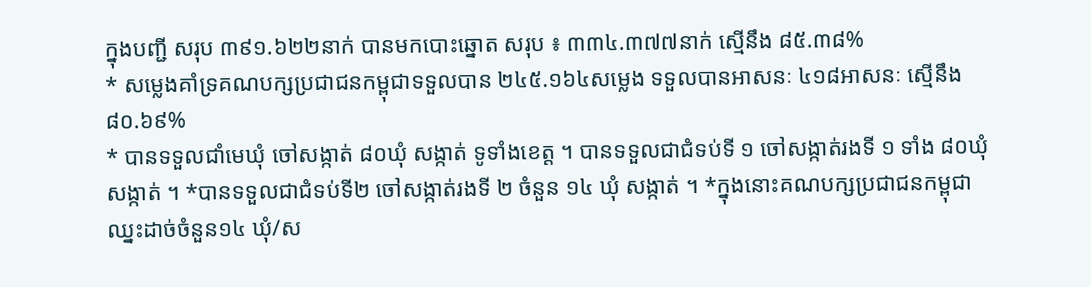ក្នុងបញ្ជី សរុប ៣៩១.៦២២នាក់ បានមកបោះឆ្នោត សរុប ៖ ៣៣៤.៣៧៧នាក់ ស្មើនឹង ៨៥.៣៨%
* សម្លេងគាំទ្រគណបក្សប្រជាជនកម្ពុជាទទួលបាន ២៤៥.១៦៤សម្លេង ទទួលបានអាសនៈ ៤១៨អាសនៈ ស្មើនឹង ៨០.៦៩%
* បានទទួលជាំមេឃុំ ចៅសង្កាត់ ៨០ឃុំ សង្កាត់ ទូទាំងខេត្ត ។ បានទទួលជាជំទប់ទី ១ ចៅសង្កាត់រងទី ១ ទាំង ៨០ឃុំ សង្កាត់ ។ *បានទទួលជាជំទប់ទី២ ចៅសង្កាត់រងទី ២ ចំនួន ១៤ ឃុំ សង្កាត់ ។ *ក្នុងនោះគណបក្សប្រជាជនកម្ពុជាឈ្នះដាច់ចំនួន១៤ ឃុំ/ស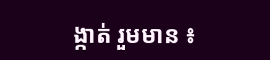ង្កាត់ រួមមាន ៖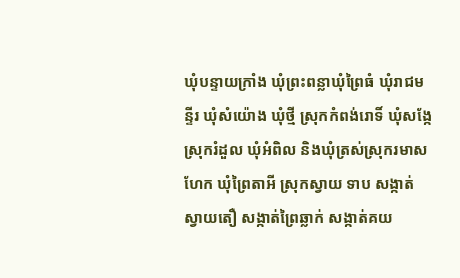ឃុំបន្ទាយក្រាំង ឃុំព្រះពន្លាឃុំព្រៃធំ ឃុំរាជមន្ទីរ ឃុំសំយ៉ោង ឃុំថ្មី ស្រុកកំពង់រោទិ៍ ឃុំសង្កែ ស្រុករំដួល ឃុំអំពិល និងឃុំត្រស់ស្រុករមាសហែក ឃុំព្រៃតាអី ស្រុកស្វាយ ទាប សង្កាត់ស្វាយតឿ សង្កាត់ព្រៃឆ្លាក់ សង្កាត់គយ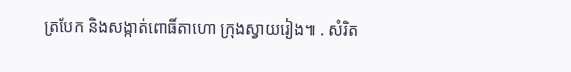ត្របែក និងសង្កាត់ពោធិ៍តាហោ ក្រុងស្វាយរៀង៕ . សំរិត